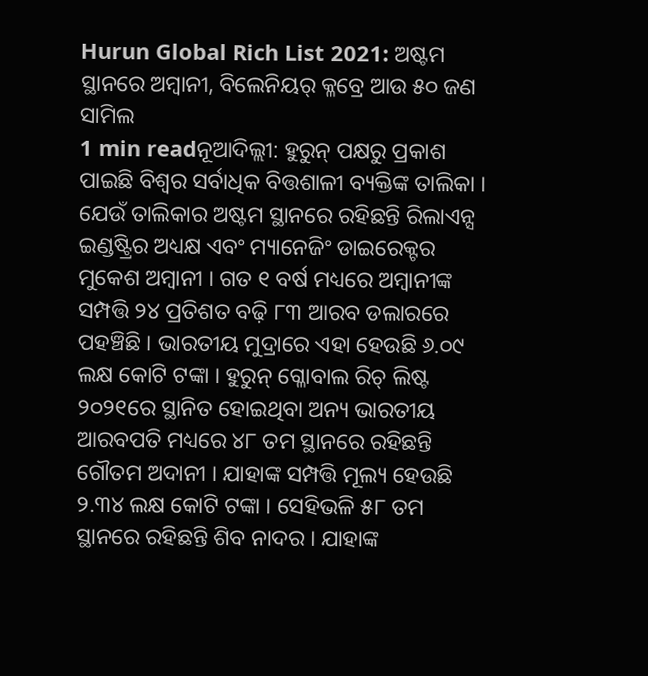Hurun Global Rich List 2021: ଅଷ୍ଟମ ସ୍ଥାନରେ ଅମ୍ୱାନୀ, ବିଲେନିୟର୍ କ୍ଳବ୍ରେ ଆଉ ୫୦ ଜଣ ସାମିଲ
1 min readନୂଆଦିଲ୍ଲୀ: ହୁରୁନ୍ ପକ୍ଷରୁ ପ୍ରକାଶ ପାଇଛି ବିଶ୍ୱର ସର୍ବାଧିକ ବିତ୍ତଶାଳୀ ବ୍ୟକ୍ତିଙ୍କ ତାଲିକା । ଯେଉଁ ତାଲିକାର ଅଷ୍ଟମ ସ୍ଥାନରେ ରହିଛନ୍ତି ରିଲାଏନ୍ସ ଇଣ୍ଡଷ୍ଟ୍ରିର ଅଧ୍ୟକ୍ଷ ଏବଂ ମ୍ୟାନେଜିଂ ଡାଇରେକ୍ଟର ମୁକେଶ ଅମ୍ୱାନୀ । ଗତ ୧ ବର୍ଷ ମଧ୍ୟରେ ଅମ୍ୱାନୀଙ୍କ ସମ୍ପତ୍ତି ୨୪ ପ୍ରତିଶତ ବଢ଼ି ୮୩ ଆରବ ଡଲାରରେ ପହଞ୍ଚିଛି । ଭାରତୀୟ ମୁଦ୍ରାରେ ଏହା ହେଉଛି ୬.୦୯ ଲକ୍ଷ କୋଟି ଟଙ୍କା । ହୁରୁନ୍ ଗ୍ଳୋବାଲ ରିଚ୍ ଲିଷ୍ଟ ୨୦୨୧ରେ ସ୍ଥାନିତ ହୋଇଥିବା ଅନ୍ୟ ଭାରତୀୟ ଆରବପତି ମଧ୍ୟରେ ୪୮ ତମ ସ୍ଥାନରେ ରହିଛନ୍ତି ଗୌତମ ଅଦାନୀ । ଯାହାଙ୍କ ସମ୍ପତ୍ତି ମୂଲ୍ୟ ହେଉଛି ୨.୩୪ ଲକ୍ଷ କୋଟି ଟଙ୍କା । ସେହିଭଳି ୫୮ ତମ ସ୍ଥାନରେ ରହିଛନ୍ତି ଶିବ ନାଦର । ଯାହାଙ୍କ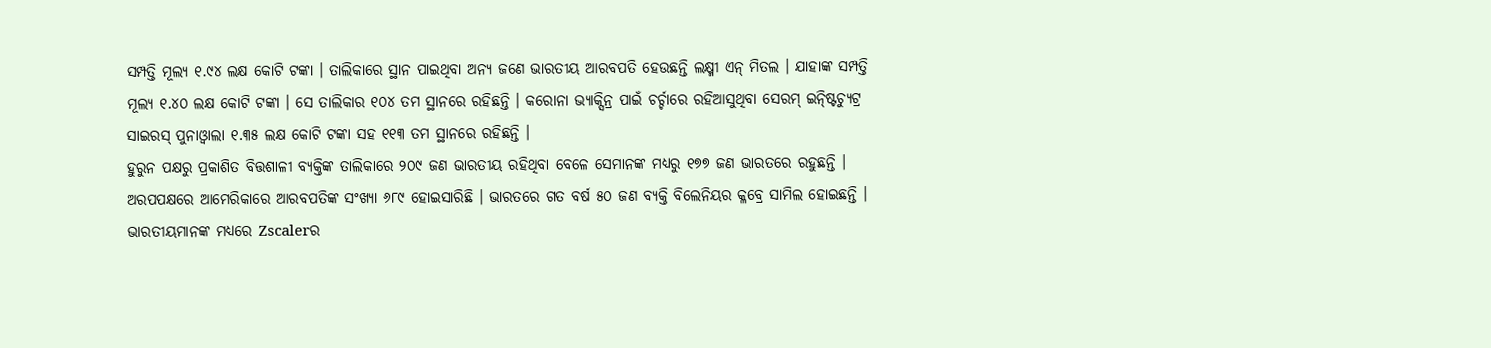ସମ୍ପତ୍ତି ମୂଲ୍ୟ ୧.୯୪ ଲକ୍ଷ କୋଟି ଟଙ୍କା । ତାଲିକାରେ ସ୍ଥାନ ପାଇଥିବା ଅନ୍ୟ ଜଣେ ଭାରତୀୟ ଆରବପତି ହେଉଛନ୍ତି ଲକ୍ଷ୍ମୀ ଏନ୍ ମିତଲ । ଯାହାଙ୍କ ସମ୍ପତ୍ତି ମୂଲ୍ୟ ୧.୪୦ ଲକ୍ଷ କୋଟି ଟଙ୍କା । ସେ ତାଲିକାର ୧୦୪ ତମ ସ୍ଥାନରେ ରହିଛନ୍ତି । କରୋନା ଭ୍ୟାକ୍ସିନ୍ର ପାଇଁ ଚର୍ଚ୍ଚାରେ ରହିଆସୁଥିବା ସେରମ୍ ଇନ୍ଷ୍ଟିଚ୍ୟୁଟ୍ର ସାଇରସ୍ ପୁନାଓ୍ୱାଲା ୧.୩୫ ଲକ୍ଷ କୋଟି ଟଙ୍କା ସହ ୧୧୩ ତମ ସ୍ଥାନରେ ରହିଛନ୍ତି ।
ହୁରୁନ ପକ୍ଷରୁ ପ୍ରକାଶିତ ବିତ୍ତଶାଳୀ ବ୍ୟକ୍ତିଙ୍କ ତାଲିକାରେ ୨୦୯ ଜଣ ଭାରତୀୟ ରହିଥିବା ବେଳେ ସେମାନଙ୍କ ମଧ୍ୟରୁ ୧୭୭ ଜଣ ଭାରତରେ ରହୁଛନ୍ତି । ଅରପପକ୍ଷରେ ଆମେରିକାରେ ଆରବପତିଙ୍କ ସଂଖ୍ୟା ୬୮୯ ହୋଇସାରିଛି । ଭାରତରେ ଗତ ବର୍ଷ ୫୦ ଜଣ ବ୍ୟକ୍ତି ବିଲେନିୟର କ୍ଳବ୍ରେ ସାମିଲ ହୋଇଛନ୍ତି । ଭାରତୀୟମାନଙ୍କ ମଧ୍ୟରେ Zscalerର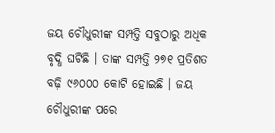ଜୟ ଚୌଧୁରୀଙ୍କ ସମ୍ପତ୍ତି ସବୁଠାରୁ ଅଧିକ ବୃଦ୍ଧି ଘଟିଛି । ତାଙ୍କ ସମ୍ପତ୍ତି ୨୭୧ ପ୍ରତିଶତ ବଢ଼ି ୯୬୦୦୦ କୋଟି ହୋଇଛି । ଜୟ ଚୌଧୁରୀଙ୍କ ପରେ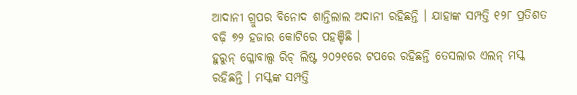ଆଦାନୀ ଗ୍ରୁପର ବିନୋଦ ଶାନ୍ତିଲାଲ ଅଦାନୀ ରହିଛନ୍ତି । ଯାହାଙ୍କ ସମ୍ପତ୍ତି ୧୨୮ ପ୍ରତିଶତ ବଢ଼ି ୭୨ ହଜାର କୋଟିରେ ପହଞ୍ଚିଛି ।
ହୁରୁନ୍ ଗ୍ଳୋବାଲ୍ସ ରିଚ୍ ଲିଷ୍ଟ ୨୦୨୧ରେ ଟପରେ ରହିଛନ୍ତି ତେସଲାର ଏଲନ୍ ମସ୍କ ରହିଛନ୍ତି । ମସ୍କଙ୍କ ସମ୍ପତ୍ତି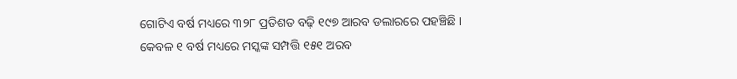ଗୋଟିଏ ବର୍ଷ ମଧ୍ୟରେ ୩୨୮ ପ୍ରତିଶତ ବଢ଼ି ୧୯୭ ଆରବ ଡଲାରରେ ପହଞ୍ଚିଛି । କେବଳ ୧ ବର୍ଷ ମଧ୍ୟରେ ମସ୍କଙ୍କ ସମ୍ପତ୍ତି ୧୫୧ ଅରବ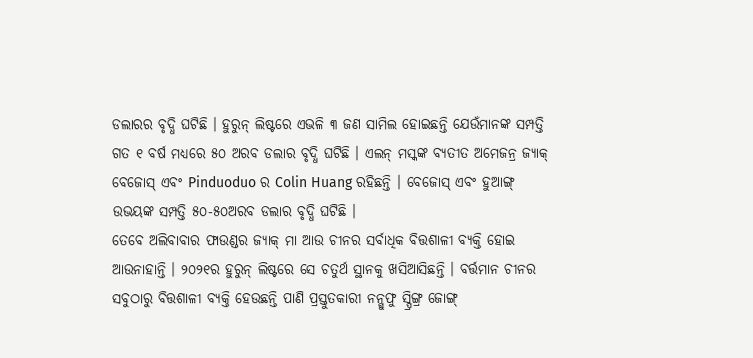ଡଲାରର ବୃଦ୍ଧି ଘଟିଛି । ହୁରୁନ୍ ଲିଷ୍ଟରେ ଏଭଳି ୩ ଜଣ ସାମିଲ ହୋଇଛନ୍ତି ଯେଉଁମାନଙ୍କ ସମ୍ପତ୍ତି ଗତ ୧ ବର୍ଷ ମଧ୍ୟରେ ୫୦ ଅରବ ଡଲାର ବୃଦ୍ଧି ଘଟିଛି । ଏଲନ୍ ମସ୍କଙ୍କ ବ୍ୟତୀତ ଅମେଜନ୍ର ଜ୍ୟାକ୍ ବେଜୋସ୍ ଏବଂ Pinduoduo ର Colin Huang ରହିଛନ୍ତି । ବେଜୋସ୍ ଏବଂ ହୁଆଙ୍ଗ୍ ଉଭୟଙ୍କ ସମ୍ପତ୍ତି ୫୦-୫୦ଅରବ ଡଲାର ବୃଦ୍ଧି ଘଟିଛି ।
ତେବେ ଅଲିବାବାର ଫାଉଣ୍ଡର ଜ୍ୟାକ୍ ମା ଆଉ ଚୀନର ସର୍ବାଧିକ ବିତ୍ତଶାଳୀ ବ୍ୟକ୍ତି ହୋଇ ଆଉନାହାନ୍ତି । ୨୦୨୧ର ହୁରୁନ୍ ଲିଷ୍ଟରେ ସେ ଚତୁର୍ଥ ସ୍ଥାନକୁ ଖସିଆସିଛନ୍ତି । ବର୍ତ୍ତମାନ ଚୀନର ସବୁଠାରୁ ବିତ୍ତଶାଳୀ ବ୍ୟକ୍ତି ହେଉଛନ୍ତି ପାଣି ପ୍ରସ୍ତୁତକାରୀ ନନ୍ଗୁଫୁ ସ୍ପ୍ରିଙ୍ଗ୍ର ଜୋଙ୍ଗ୍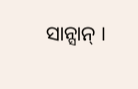ସାନ୍ସାନ୍ ।